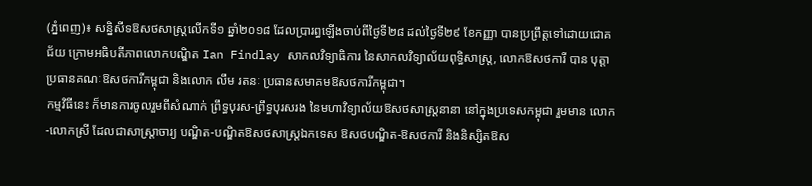(ភ្នំពេញ)៖ សន្និសីទឱសថសាស្រ្តលើកទី១ ឆ្នាំ២០១៨ ដែលប្រារព្ធឡើងចាប់ពីថ្ងៃទី២៨ ដល់ថ្ងៃទី២៩ ខែកញ្ញា បានប្រព្រឹត្តទៅដោយជោគជ័យ ក្រោមអធិបតីភាពលោកបណ្ឌិត Ian Findlay សាកលវិទ្យាធិការ នៃសាកលវិទ្យាល័យពុទ្ធិសាស្រ្ត, លោកឱសថការី បាន បុត្តា ប្រធានគណៈឱសថការីកម្ពុជា និងលោក លឹម រតនៈ ប្រធានសមាគមឱសថការីកម្ពុជា។
កម្មវិធីនេះ ក៏មានការចូលរួមពីសំណាក់ ព្រឹទ្ធបុរស-ព្រឹទ្ធបុរសរង នៃមហាវិទ្យាល័យឱសថសាស្រ្តនានា នៅក្នុងប្រទេសកម្ពុជា រួមមាន លោក-លោកស្រី ដែលជាសាស្រ្តាចារ្យ បណ្ឌិត-បណ្ឌិតឱសថសាស្រ្តឯកទេស ឱសថបណ្ឌិត-ឱសថការី និងនិស្សិតឱស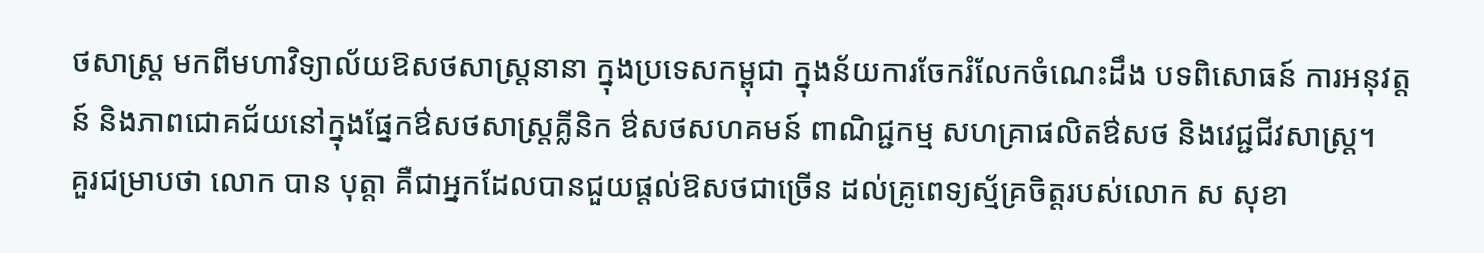ថសាស្ត្រ មកពីមហាវិទ្យាល័យឱសថសាស្រ្តនានា ក្នុងប្រទេសកម្ពុជា ក្នុងន័យការចែករំលែកចំណេះដឹង បទពិសោធន៍ ការអនុវត្តន៍ និងភាពជោគជ័យនៅក្នុងផ្នែកឳសថសាស្រ្តគ្លីនិក ឳសថសហគមន៍ ពាណិជ្ជកម្ម សហគ្រាផលិតឳសថ និងវេជ្ជជីវសាស្រ្ត។
គួរជម្រាបថា លោក បាន បុត្តា គឺជាអ្នកដែលបានជួយផ្តល់ឱសថជាច្រើន ដល់គ្រូពេទ្យស្ម័គ្រចិត្តរបស់លោក ស សុខា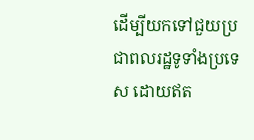ដើម្បីយកទៅជួយប្រជាពលរដ្ឋទូទាំងប្រទេស ដោយឥត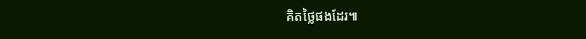គិតថ្លៃផងដែរ៕